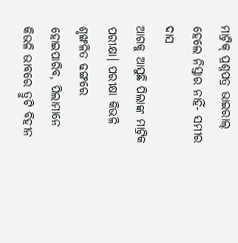ମାଟ୍ରିକ୍ ପ୍ରଶ୍ନପତ୍ର ଭାଇରାଲ୍ ହେଲେ ନିସ୍ତାର ନାହିଁ- ସମୀର ଦାସ
ଆଗକୁ ଆସୁଛି ପିଲାଙ୍କ ମାଟ୍ରିକ ପରୀକ୍ଷା। ପରୀକ୍ଷା କିଭଳି ଶୃଙ୍ଖଳିତ ଢଙ୍ଗରେ ହୋଇପାରିବ, ପିଲାମାନେ କିଭଳି ଭାବରେ ତ୍ରୁଟି ବିହୀନ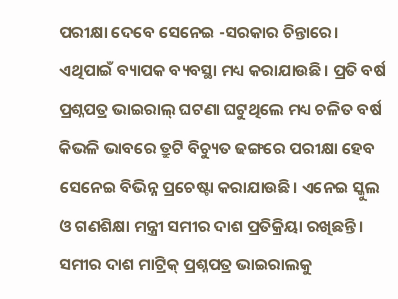ପରୀକ୍ଷା ଦେବେ ସେନେଇ -ସରକାର ଚିନ୍ତାରେ। ଏଥିପାଇଁ ବ୍ୟାପକ ବ୍ୟବସ୍ଥା ମଧ୍ୟ କରାଯାଉଛି। ପ୍ରତି ବର୍ଷ ପ୍ରଶ୍ନପତ୍ର ଭାଇରାଲ୍ ଘଟଣା ଘଟୁଥିଲେ ମଧ୍ୟ ଚଳିତ ବର୍ଷ କିଭଳି ଭାବରେ ତ୍ରୁଟି ବିଚ୍ୟୁତ ଢଙ୍ଗରେ ପରୀକ୍ଷା ହେବ ସେନେଇ ବିଭିନ୍ନ ପ୍ରଚେଷ୍ଟା କରାଯାଉଛି। ଏନେଇ ସ୍କୁଲ ଓ ଗଣଶିକ୍ଷା ମନ୍ତ୍ରୀ ସମୀର ଦାଶ ପ୍ରତିକ୍ରିୟା ରଖିଛନ୍ତି। ସମୀର ଦାଶ ମାଟ୍ରିକ୍ ପ୍ରଶ୍ନପତ୍ର ଭାଇରାଲକୁ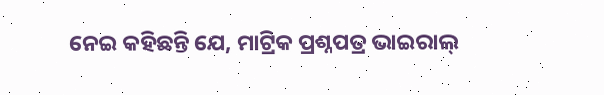ନେଇ କହିଛନ୍ତି ଯେ, ମାଟ୍ରିକ ପ୍ରଶ୍ନପତ୍ର ଭାଇରାଲ୍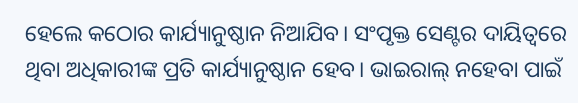ହେଲେ କଠୋର କାର୍ଯ୍ୟାନୁଷ୍ଠାନ ନିଆଯିବ। ସଂପୃକ୍ତ ସେଣ୍ଟର ଦାୟିତ୍ଵରେ ଥିବା ଅଧିକାରୀଙ୍କ ପ୍ରତି କାର୍ଯ୍ୟାନୁଷ୍ଠାନ ହେବ। ଭାଇରାଲ୍ ନହେବା ପାଇଁ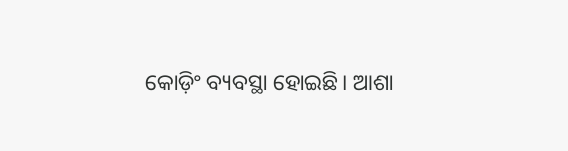କୋଡ଼ିଂ ବ୍ୟବସ୍ଥା ହୋଇଛି। ଆଶା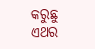କରୁଛୁ ଏଥର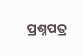ପ୍ରଶ୍ନପତ୍ର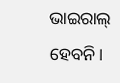ଭାଇରାଲ୍ ହେବନି।